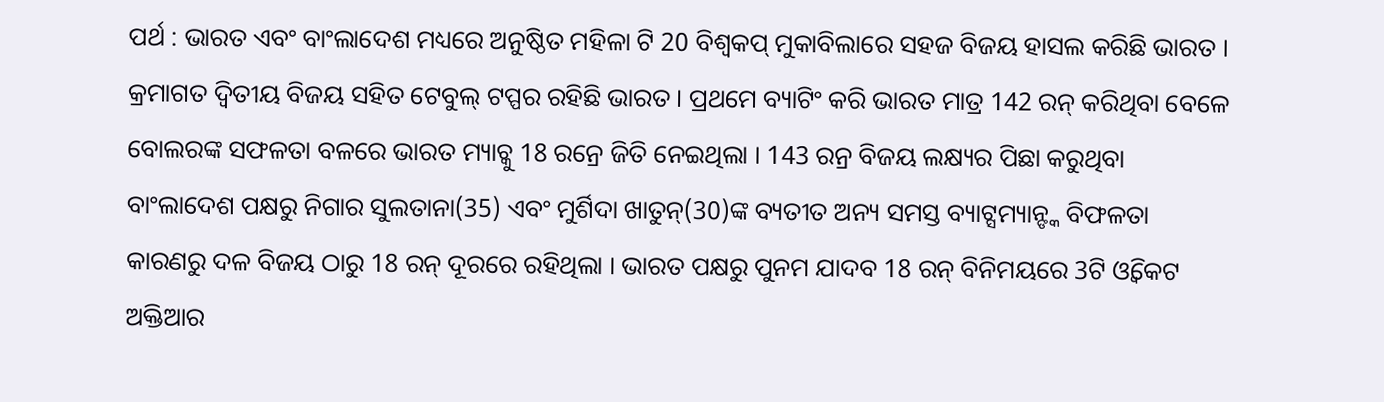ପର୍ଥ : ଭାରତ ଏବଂ ବାଂଲାଦେଶ ମଧ୍ୟରେ ଅନୁଷ୍ଠିତ ମହିଳା ଟି 20 ବିଶ୍ବକପ୍ ମୁକାବିଲାରେ ସହଜ ବିଜୟ ହାସଲ କରିଛି ଭାରତ । କ୍ରମାଗତ ଦ୍ବିତୀୟ ବିଜୟ ସହିତ ଟେବୁଲ୍ ଟପ୍ପର ରହିଛି ଭାରତ । ପ୍ରଥମେ ବ୍ୟାଟିଂ କରି ଭାରତ ମାତ୍ର 142 ରନ୍ କରିଥିବା ବେଳେ ବୋଲରଙ୍କ ସଫଳତା ବଳରେ ଭାରତ ମ୍ୟାଚ୍କୁ 18 ରନ୍ରେ ଜିତି ନେଇଥିଲା । 143 ରନ୍ର ବିଜୟ ଲକ୍ଷ୍ୟର ପିଛା କରୁଥିବା ବାଂଲାଦେଶ ପକ୍ଷରୁ ନିଗାର ସୁଲତାନା(35) ଏବଂ ମୁର୍ଶିଦା ଖାତୁନ୍(30)ଙ୍କ ବ୍ୟତୀତ ଅନ୍ୟ ସମସ୍ତ ବ୍ୟାଟ୍ସମ୍ୟାନ୍ଙ୍କ ବିଫଳତା କାରଣରୁ ଦଳ ବିଜୟ ଠାରୁ 18 ରନ୍ ଦୂରରେ ରହିଥିଲା । ଭାରତ ପକ୍ଷରୁ ପୁନମ ଯାଦବ 18 ରନ୍ ବିନିମୟରେ 3ଟି ଓ୍ବିକେଟ ଅକ୍ତିଆର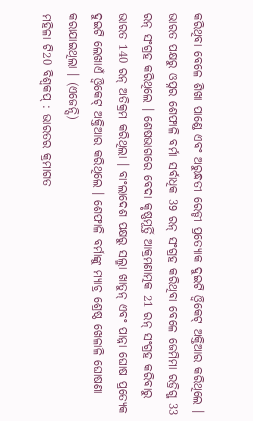କରିଥିବା ବେଳେ ଶିଖା ପାଣ୍ଡେ ଏବଂ ଅରୁନ୍ଧତୀ ରେଡ୍ଡୀ ପ୍ରତ୍ୟୋକ ଦୁଇଟି ଓ୍ବିକେଟ୍ ଅକ୍ତିଆର କରିଥିଲେ । ଭାରତ ପକ୍ଷରୁ ଓପ୍ନର ଶେଫାଳି ବର୍ମା ସର୍ବାଧିକ 39 ରନ୍ ସଂଗ୍ରହ କରିଥିବା ବେଳେ ଜେମିମା ରଡ୍ରିଗ୍ଜ 33 ରନ୍ ସଂଗ୍ରହ କରିଥିଲେ । ଶେଷଭାଗରେ ବେଦା କୃଷ୍ଣମୂର୍ତ୍ତି ଆକ୍ରମଣାତ୍ମକ 21 ରନ୍ ସଂଗ୍ରହ କରିବାରୁ ଭାରତ 140 ରନ୍ ଅତିକ୍ରମ କରିଥିଲା । ବାଂଲାଦେଶ ପକ୍ଷରୁ ସଲ୍ମା ଖାତୁନ୍ ଏବଂ ପାନ୍ନା ଘୋଷ ପ୍ରତ୍ୟେକ ଦୁଇଟି ଲେଖାଏଁ ଓ୍ବିକେଟ୍ ଅକ୍ତିଆର କରିଥିଲେ । ଶେଫାଳି ବର୍ମାଙ୍କୁ ମ୍ୟାଚ୍ର ଶ୍ରେଷ୍ଠ ଖେଳାଳି ଘୋଷଣା କରାଯାଇଥିଲା । (ଏଜେନ୍ସି)
ମହିଳା ଟି20 ବିଶ୍ବକପ୍ : ଭାରତର କ୍ରମାଗତ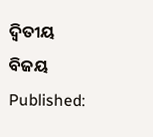ଦ୍ବିତୀୟ ବିଜୟ
Published: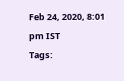Feb 24, 2020, 8:01 pm IST
Tags: